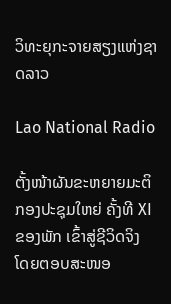ວິທະຍຸກະຈາຍສຽງແຫ່ງຊາດລາວ

Lao National Radio

ຕັ້ງໜ້າຜັນຂະຫຍາຍມະຕິກອງປະຊຸມໃຫຍ່ ຄັ້ງທີ XI ຂອງພັກ ເຂົ້າສູ່ຊີວິດຈິງ
ໂດຍຕອບສະໜອ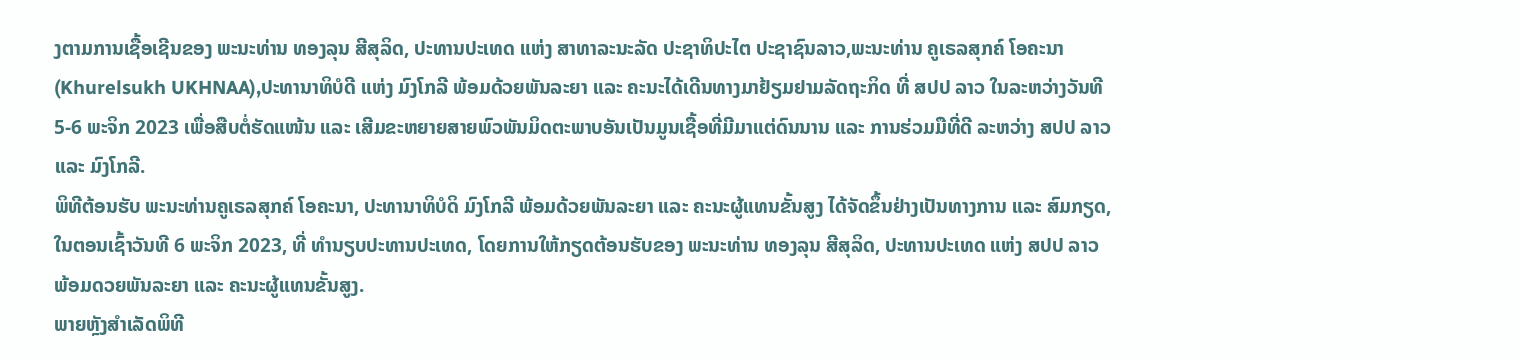ງຕາມການເຊື້ອເຊີນຂອງ ພະນະທ່ານ ທອງລຸນ ສີສຸລິດ, ປະທານປະເທດ ແຫ່ງ ສາທາລະນະລັດ ປະຊາທິປະໄຕ ປະຊາຊົນລາວ,ພະນະທ່ານ ຄູເຣລສຸກຄ໌ ໂອຄະນາ (Khurelsukh UKHNAA),ປະທານາທິບໍດີ ແຫ່ງ ມົງໂກລີ ພ້ອມດ້ວຍພັນລະຍາ ແລະ ຄະນະໄດ້ເດີນທາງມາຢ້ຽມຢາມລັດຖະກິດ ທີ່ ສປປ ລາວ ໃນລະຫວ່າງວັນທີ 5-6 ພະຈິກ 2023 ເພື່ອສືບຕໍ່ຮັດແໜ້ນ ແລະ ເສີມຂະຫຍາຍສາຍພົວພັນມິດຕະພາບອັນເປັນມູນເຊື້ອທີ່ມີມາແຕ່ດົນນານ ແລະ ການຮ່ວມມືທີ່ດີ ລະຫວ່າງ ສປປ ລາວ ແລະ ມົງໂກລີ.
ພິທີຕ້ອນຮັບ ພະນະທ່ານຄູເຣລສຸກຄ໌ ໂອຄະນາ, ປະທານາທິບໍດິ ມົງໂກລີ ພ້ອມດ້ວຍພັນລະຍາ ແລະ ຄະນະຜູ້ແທນຂັ້ນສູງ ໄດ້ຈັດຂຶ້ນຢ່າງເປັນທາງການ ແລະ ສົມກຽດ, ໃນຕອນເຊົ້າວັນທີ 6 ພະຈິກ 2023, ທີ່ ທໍານຽບປະທານປະເທດ, ໂດຍການໃຫ້ກຽດຕ້ອນຮັບຂອງ ພະນະທ່ານ ທອງລຸນ ສີສຸລິດ, ປະທານປະເທດ ແຫ່ງ ສປປ ລາວ ພ້ອມດວຍພັນລະຍາ ແລະ ຄະນະຜູ້ແທນຂັ້ນສູງ.
ພາຍຫຼັງສໍາເລັດພິທີ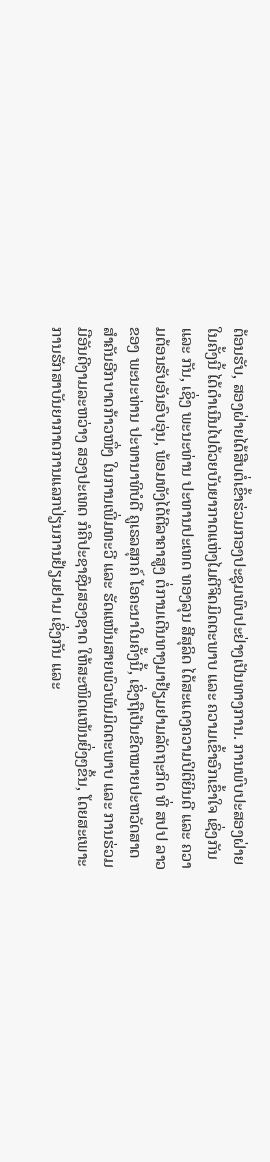ຕ້ອນຮັບ, ສອງຝ່າຍໄດ້ສືບຕໍ່ເຂົ້າຮ່ວມກອງປະຊຸມພົບປະຢ່າງເປັນທາງການ. ການພົບປະສອງຝ່າຍໃນຄັ້ງນີ້ ໄດ້ດໍາເນີນໄປດ້ວຍບັນຍາກາດແຫ່ງໄມຕີຈິດມິດຕະພາບ ແລະ ຄວາມເຂົ້າອົກເຂົ້າໃຈ ເຊິ່ງກັນ ແລະ ກັນ, ເຊິ່ງ ພະນະທ່ານ ປະທານປະເທດ ທອງລຸນ ສີສຸລິດ ໄດ້ສະແດງຄວາມປິຕິຍິນດີ ແລະ ຄວາມຕ້ອນຮັບອັນອົບອຸ່ນ, ພ້ອມທັງໄດ້ຕີລາຄາສູງ ຕໍ່ການເດີນທາງມາຢ້ຽມຢາມລັດຖະກິດ ທີ່ ສປປ ລາວ ຂອງ ພະນະທ່ານ ປະທານາທິບໍດີ ຄູເຣລສຸກຄ໌ ໂອຄະນາໃນຄັ້ງນີ້, ເຊິ່ງຖືເປັນຂີດໝາຍປະຫວັດສາດສໍາຄັນອີກບາດກ້າວໜຶ່ງ ໃນການເພີ່ມທະວີ ແລະ ຮັດແໜ້ນສາຍພົວພັນມິດຕະພາບ ແລະ ການຮ່ວມມືອັນດີງາມລະຫວ່າງ ສອງປະເທດ ກໍຄືປະຊາຊົນສອງຊາດ ໃຫ້ສະໜິດແໜ້ນຍິ່ງໆຂຶ້ນ, ໂດຍສະເພາະ ການຮັກສາບັນຍາກາດການແລກປ່ຽນການຢ້ຽມຢາມ ເຊິ່ງກັນ ແລະ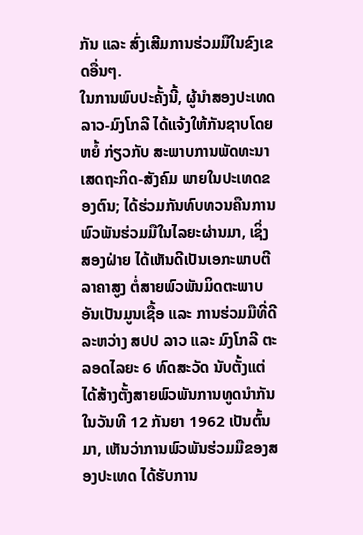ກັນ ແລະ ສົ່ງເສີມການຮ່ວມມືໃນຂົງເຂດອື່ນໆ.
ໃນການພົບປະຄັ້ງນີ້, ຜູ້ນໍາສອງປະເທດ ລາວ-ມົງໂກລີ ໄດ້ແຈ້ງໃຫ້ກັນຊາບໂດຍຫຍໍ້ ກ່ຽວກັບ ສະພາບການພັດທະນາເສດຖະກິດ-ສັງຄົມ ພາຍໃນປະເທດຂອງຕົນ; ໄດ້ຮ່ວມກັນທົບທວນຄືນການພົວພັນຮ່ວມມືໃນໄລຍະຜ່ານມາ, ເຊິ່ງສອງຝ່າຍ ໄດ້ເຫັນດີເປັນເອກະພາບຕີລາຄາສູງ ຕໍ່ສາຍພົວພັນມິດຕະພາບອັນເປັນມູນເຊື້ອ ແລະ ການຮ່ວມມືທີ່ດີ ລະຫວ່າງ ສປປ ລາວ ແລະ ມົງໂກລີ ຕະລອດໄລຍະ 6 ທົດສະວັດ ນັບຕັ້ງແຕ່ໄດ້ສ້າງຕັ້ງສາຍພົວພັນການທູດນໍາກັນ ໃນວັນທີ 12 ກັນຍາ 1962 ເປັນຕົ້ນມາ, ເຫັນວ່າການພົວພັນຮ່ວມມືຂອງສອງປະເທດ ໄດ້ຮັບການ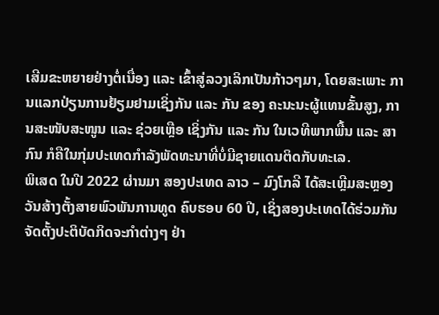ເສີມຂະຫຍາຍຢ່າງຕໍ່ເນື່ອງ ແລະ ເຂົ້າສູ່ລວງເລິກເປັນກ້າວໆມາ, ໂດຍສະເພາະ ການແລກປ່ຽນການຢ້ຽມຢາມເຊິ່ງກັນ ແລະ ກັນ ຂອງ ຄະນະນະຜູ້ແທນຂັ້ນສູງ, ການສະໜັບສະໜູນ ແລະ ຊ່ວຍເຫຼືອ ເຊິ່ງກັນ ແລະ ກັນ ໃນເວທີພາກພື້ນ ແລະ ສາກົນ ກໍຄືໃນກຸ່ມປະເທດກໍາລັງພັດທະນາທີ່ບໍ່ມີຊາຍແດນຕິດກັບທະເລ.
ພິເສດ ໃນປີ 2022 ຜ່ານມາ ສອງປະເທດ ລາວ – ມົງໂກລີ ໄດ້ສະເຫຼີມສະຫຼອງວັນສ້າງຕັ້ງສາຍພົວພັນການທູດ ຄົບຮອບ 60 ປີ, ເຊິ່ງສອງປະເທດໄດ້ຮ່ວມກັນຈັດຕັ້ງປະຕິບັດກິດຈະກໍາຕ່າງໆ ຢ່າ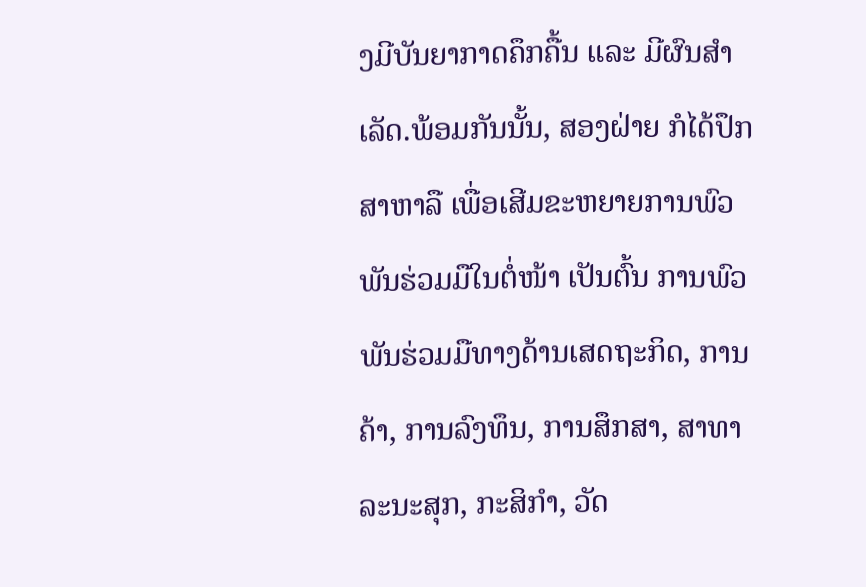ງມີບັນຍາກາດຄຶກຄື້ນ ແລະ ມີຜົນສໍາເລັດ.ພ້ອມກັນນັ້ນ, ສອງຝ່າຍ ກໍໄດ້ປຶກສາຫາລື ເພື່ອເສີມຂະຫຍາຍການພົວພັນຮ່ວມມືໃນຕໍ່ໜ້າ ເປັນຕົ້ນ ການພົວພັນຮ່ວມມືທາງດ້ານເສດຖະກິດ, ການຄ້າ, ການລົງທຶນ, ການສຶກສາ, ສາທາລະນະສຸກ, ກະສິກໍາ, ວັດ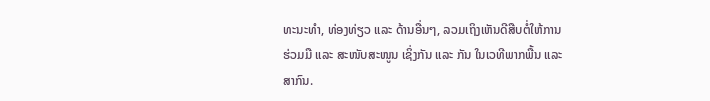ທະນະທໍາ, ທ່ອງທ່ຽວ ແລະ ດ້ານອື່ນໆ, ລວມເຖິງເຫັນດີສືບຕໍ່ໃຫ້ການຮ່ວມມື ແລະ ສະໜັບສະໜູນ ເຊິ່ງກັນ ແລະ ກັນ ໃນເວທີພາກພື້ນ ແລະ ສາກົນ.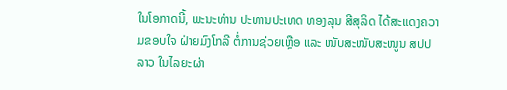ໃນໂອກາດນີ້, ພະນະທ່ານ ປະທານປະເທດ ທອງລຸນ ສີສຸລິດ ໄດ້ສະແດງຄວາມຂອບໃຈ ຝ່າຍມົງໂກລີ ຕໍ່ການຊ່ວຍເຫຼືອ ແລະ ໜັບສະໜັບສະໜູນ ສປປ ລາວ ໃນໄລຍະຜ່າ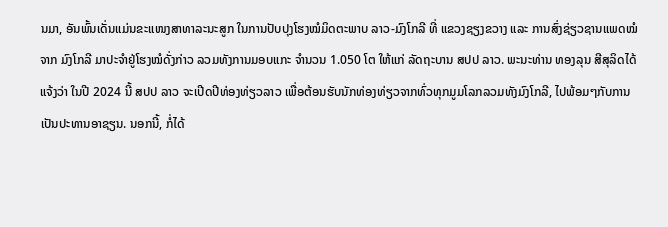ນມາ, ອັນພົ້ນເດັ່ນແມ່ນຂະແໜງສາທາລະນະສູກ ໃນການປັບປຸງໂຮງໝໍມິດຕະພາບ ລາວ-ມົງໂກລີ ທີ່ ແຂວງຊຽງຂວາງ ແລະ ການສົ່ງຊ່ຽວຊານແພດໝໍຈາກ ມົງໂກລີ ມາປະຈໍາຢູ່ໂຮງໝໍດັ່ງກ່າວ ລວມທັງການມອບແກະ ຈໍານວນ 1.050 ໂຕ ໃຫ້ແກ່ ລັດຖະບານ ສປປ ລາວ. ພະນະທ່ານ ທອງລຸນ ສີສຸລິດໄດ້ແຈ້ງວ່າ ໃນປີ 2024 ນີ້ ສປປ ລາວ ຈະເປີດປີທ່ອງທ່ຽວລາວ ເພື່ອຕ້ອນຮັບນັກທ່ອງທ່ຽວຈາກທົ່ວທຸກມູມໂລກລວມທັງມົງໂກລີ, ໄປພ້ອມໆກັບການເປັນປະທານອາຊຽນ. ນອກນີ້, ກໍ່ໄດ້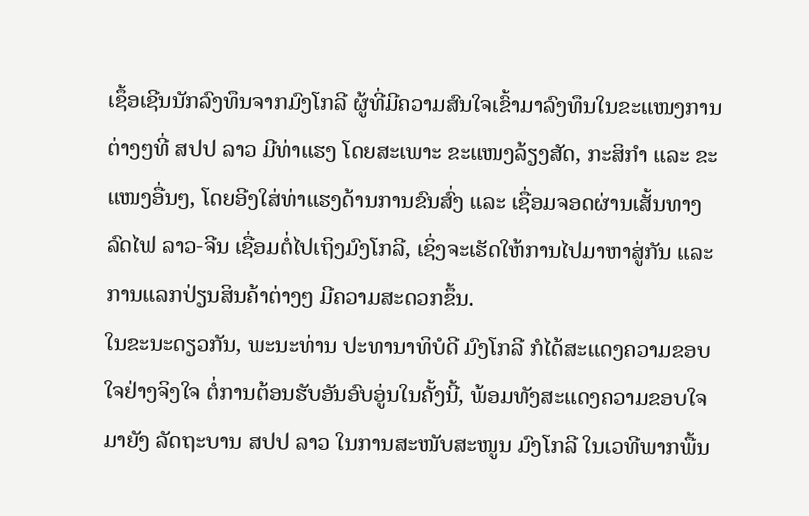ເຊຶ້ອເຊີນນັກລົງທຶນຈາກມົງໂກລີ ຜູ້ທີ່ມີຄວາມສົນໃຈເຂົ້າມາລົງທຶນໃນຂະແໜງການຕ່າງໆທີ່ ສປປ ລາວ ມີທ່າແຮງ ໂດຍສະເພາະ ຂະແໜງລ້ຽງສັດ, ກະສິກໍາ ແລະ ຂະແໜງອື່ນໆ, ໂດຍອີງໃສ່ທ່າແຮງດ້ານການຂົນສົ່ງ ແລະ ເຊື່ອມຈອດຜ່ານເສັ້ນທາງລົດໄຟ ລາວ-ຈີນ ເຊື່ອມຕໍ່ໄປເຖິງມົງໂກລີ, ເຊິ່ງຈະເຮັດໃຫ້ການໄປມາຫາສູ່ກັນ ແລະ ການແລກປ່ຽນສິນຄ້າຕ່າງໆ ມີຄວາມສະດວກຂຶ້ນ.
ໃນຂະນະດຽວກັນ, ພະນະທ່ານ ປະທານາທິບໍດີ ມົງໂກລີ ກໍໄດ້ສະແດງຄວາມຂອບໃຈຢ່າງຈິງໃຈ ຕໍ່ການຕ້ອນຮັບອັນອົບອູ່ນໃນຄັ້ງນີ້, ພ້ອມທັງສະແດງຄວາມຂອບໃຈມາຍັງ ລັດຖະບານ ສປປ ລາວ ໃນການສະໜັບສະໜູນ ມົງໂກລີ ໃນເວທີພາກພື້ນ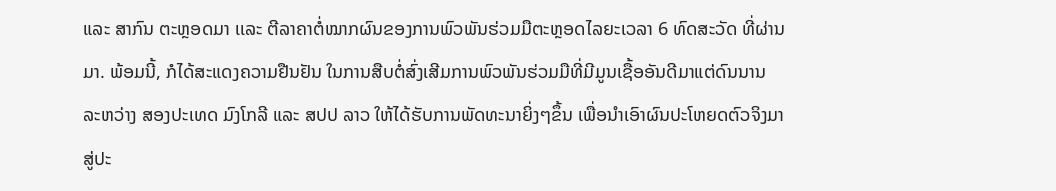ແລະ ສາກົນ ຕະຫຼອດມາ ເເລະ ຕີລາຄາຕໍ່ໝາກຜົນຂອງການພົວພັນຮ່ວມມືຕະຫຼອດໄລຍະເວລາ 6 ທົດສະວັດ ທີ່ຜ່ານມາ. ພ້ອມນີ້, ກໍໄດ້ສະແດງຄວາມຢືນຢັນ ໃນການສືບຕໍ່ສົ່ງເສີມການພົວພັນຮ່ວມມືທີ່ມີມູນເຊື້ອອັນດີມາແຕ່ດົນນານ ລະຫວ່າງ ສອງປະເທດ ມົງໂກລີ ແລະ ສປປ ລາວ ໃຫ້ໄດ້ຮັບການພັດທະນາຍິ່ງໆຂຶ້ນ ເພື່ອນໍາເອົາຜົນປະໂຫຍດຕົວຈິງມາສູ່ປະ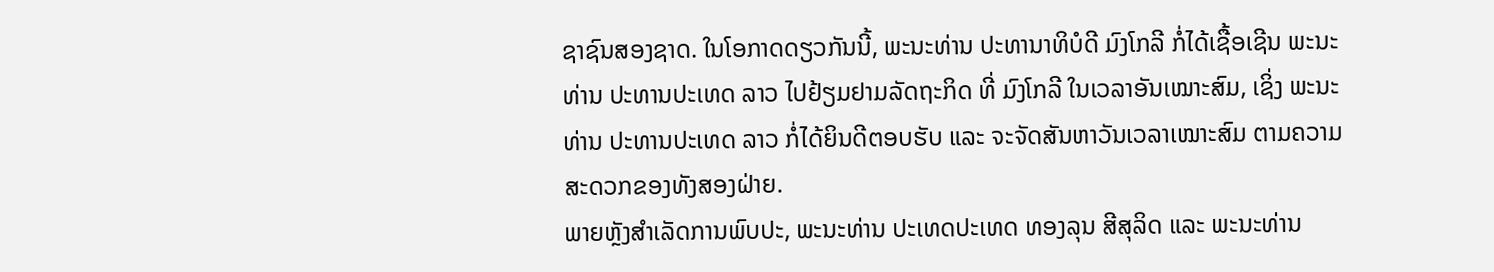ຊາຊົນສອງຊາດ. ໃນໂອກາດດຽວກັນນີ້, ພະນະທ່ານ ປະທານາທິບໍດີ ມົງໂກລີ ກໍ່ໄດ້ເຊື້ອເຊີນ ພະນະທ່ານ ປະທານປະເທດ ລາວ ໄປຢ້ຽມຢາມລັດຖະກິດ ທີ່ ມົງໂກລີ ໃນເວລາອັນເໝາະສົມ, ເຊິ່ງ ພະນະທ່ານ ປະທານປະເທດ ລາວ ກໍ່ໄດ້ຍິນດີຕອບຮັບ ແລະ ຈະຈັດສັນຫາວັນເວລາເໝາະສົມ ຕາມຄວາມສະດວກຂອງທັງສອງຝ່າຍ.
ພາຍຫຼັງສໍາເລັດການພົບປະ, ພະນະທ່ານ ປະເທດປະເທດ ທອງລຸນ ສີສຸລິດ ແລະ ພະນະທ່ານ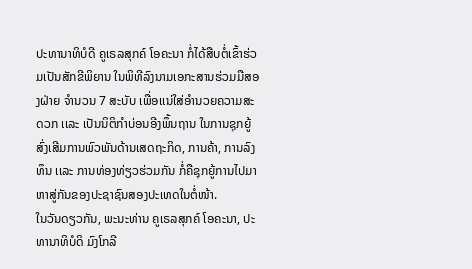ປະທານາທິບໍດີ ຄູເຣລສຸກຄ໌ ໂອຄະນາ ກໍ່ໄດ້ສືບຕໍ່ເຂົ້າຮ່ວມເປັນສັກຂີພິຍານ ໃນພິທີລົງນາມເອກະສານຮ່ວມມືສອງຝ່າຍ ຈໍານວນ 7 ສະບັບ ເພື່ອເເນ່ໃສ່ອໍານວຍຄວາມສະດວກ ເເລະ ເປັນນິຕິກໍາບ່ອນອີງພຶ້ນຖານ ໃນການຊຸກຍູ້ສົ່ງເສີມການພົວພັນດ້ານເສດຖະກິດ, ການຄ້າ, ການລົງທຶນ ເເລະ ການທ່ອງທ່ຽວຮ່ວມກັນ ກໍ່ຄືຊຸກຍູ້ການໄປມາຫາສູ່ກັນຂອງປະຊາຊົນສອງປະເທດໃນຕໍ່ໜ້າ.
ໃນວັນດຽວກັນ, ພະນະທ່ານ ຄູເຣລສຸກຄ໌ ໂອຄະນາ, ປະທານາທິບໍດິ ມົງໂກລີ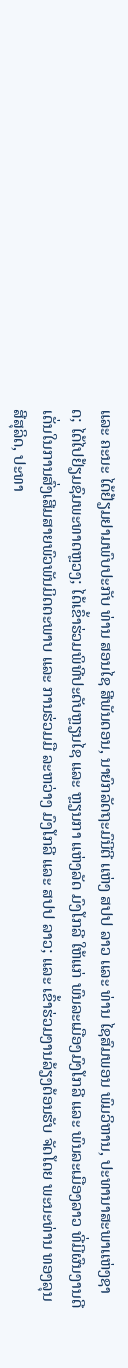ແລະ ຄະນະ ໄດ້ຢ້ຽມຢາມພົບປະກັບ ທ່ານ ສອນໄຊ ສີພັນດອນ, ນາຍົກລັດຖະມົນີຕີ ເເຫ່ງ ສປປ ລາວ ເເລະ ທ່ານ ໄຊສົມພອນ ພົມວິຫານ, ປະທານາສະພາເເຫ່ງຊາດ; ໄດ້ໄປຢ້ຽມຊົມພະທາດຫຼວງ; ໄດ້ເຂົ້າຮ່ວມພິທີປະດັບຫຼຽນໄຊ ແລະ ຫຼຽນກາ ແຫ່ງລັດ ມົງໂກລີ ໃຫ້ແກ່ ພົນລະເມືອງມົງໂກລີ ແລະ ພົນລະເມືອງລາວ ທີ່ມີຜົນງານດີເດັ່ນໃນການສົ່ງເສີມສາຍພົວພັນມິດຕະພາບ ແລະ ການຮ່ວມມື ລະຫວ່າງ ມົງໂກລີ ແລະ ສປປ ລາວ; ແລະ ເຂົ້າຮ່ວມງານລ້ຽງຕ້ອນຮັບ ຈັດໂດຍ ພະນະທ່ານ ທອງລຸນ ສີສຸລິດ, ປະທາ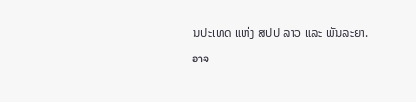ນປະເທດ ແຫ່ງ ສປປ ລາວ ແລະ ພັນລະຍາ.
อาจ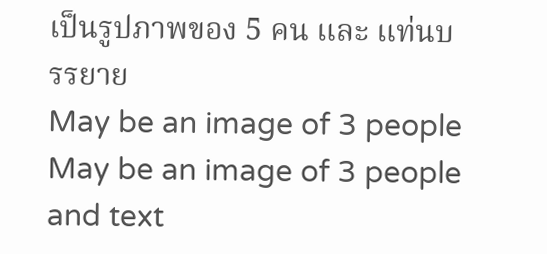เป็นรูปภาพของ 5 คน และ แท่นบรรยาย
May be an image of 3 people
May be an image of 3 people and text